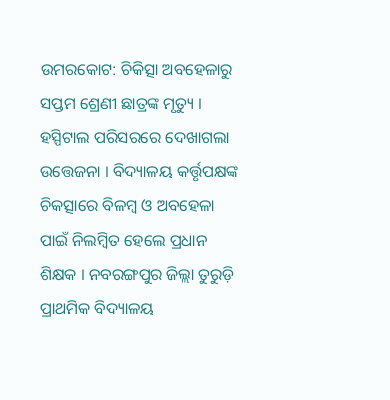ଉମରକୋଟ: ଚିକିତ୍ସା ଅବହେଳାରୁ ସପ୍ତମ ଶ୍ରେଣୀ ଛାତ୍ରଙ୍କ ମୃତ୍ୟୁ । ହସ୍ପିଟାଲ ପରିସରରେ ଦେଖାଗଲା ଉତ୍ତେଜନା । ବିଦ୍ୟାଳୟ କର୍ତ୍ତୃପକ୍ଷଙ୍କ ଚିକତ୍ସାରେ ବିଳମ୍ବ ଓ ଅବହେଳା ପାଇଁ ନିଲମ୍ବିତ ହେଲେ ପ୍ରଧାନ ଶିକ୍ଷକ । ନବରଙ୍ଗପୁର ଜିଲ୍ଲା ତୁରୁଡ଼ି ପ୍ରାଥମିକ ବିଦ୍ୟାଳୟ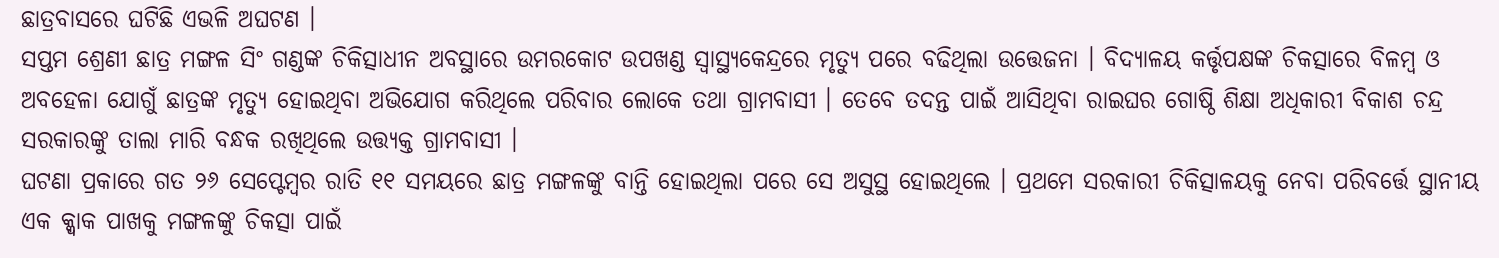ଛାତ୍ରବାସରେ ଘଟିଛି ଏଭଳି ଅଘଟଣ ।
ସପ୍ତମ ଶ୍ରେଣୀ ଛାତ୍ର ମଙ୍ଗଳ ସିଂ ଗଣ୍ଡଙ୍କ ଚିକିତ୍ସାଧୀନ ଅବସ୍ଥାରେ ଉମରକୋଟ ଉପଖଣ୍ଡ ସ୍ୱାସ୍ଥ୍ୟକେନ୍ଦ୍ରରେ ମୃତ୍ୟୁ ପରେ ବଢିଥିଲା ଉତ୍ତେଜନା । ବିଦ୍ୟାଳୟ କର୍ତ୍ତୃପକ୍ଷଙ୍କ ଚିକତ୍ସାରେ ବିଳମ୍ବ ଓ ଅବହେଳା ଯୋଗୁଁ ଛାତ୍ରଙ୍କ ମୃତ୍ୟୁ ହୋଇଥିବା ଅଭିଯୋଗ କରିଥିଲେ ପରିବାର ଲୋକେ ତଥା ଗ୍ରାମବାସୀ । ତେବେ ତଦନ୍ତ ପାଇଁ ଆସିଥିବା ରାଇଘର ଗୋଷ୍ଠି ଶିକ୍ଷା ଅଧିକାରୀ ବିକାଶ ଚନ୍ଦ୍ର ସରକାରଙ୍କୁ ତାଲା ମାରି ବନ୍ଧକ ରଖିଥିଲେ ଉତ୍ତ୍ୟକ୍ତ ଗ୍ରାମବାସୀ ।
ଘଟଣା ପ୍ରକାରେ ଗତ ୨୬ ସେପ୍ଟେମ୍ବର ରାତି ୧୧ ସମୟରେ ଛାତ୍ର ମଙ୍ଗଳଙ୍କୁ ବାନ୍ତି ହୋଇଥିଲା ପରେ ସେ ଅସୁସ୍ଥ ହୋଇଥିଲେ । ପ୍ରଥମେ ସରକାରୀ ଚିକିତ୍ସାଳୟକୁ ନେବା ପରିବର୍ତ୍ତେ ସ୍ଥାନୀୟ ଏକ କ୍କ୍ୱାକ ପାଖକୁ ମଙ୍ଗଳଙ୍କୁ ଚିକତ୍ସା ପାଇଁ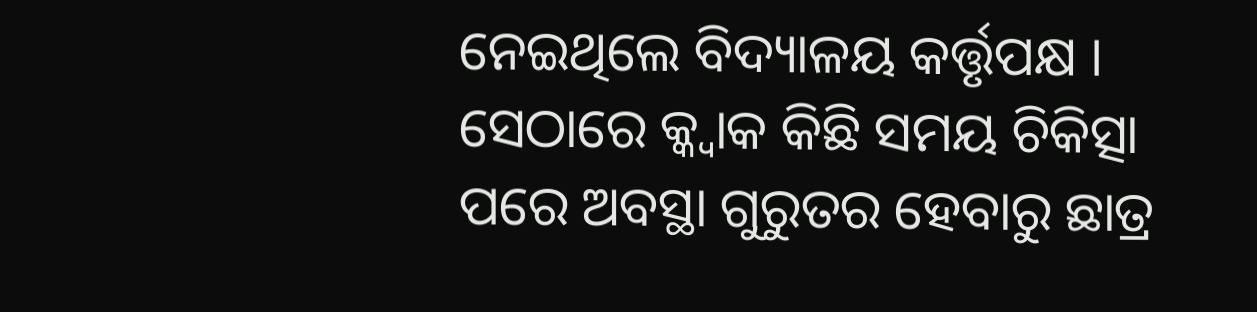ନେଇଥିଲେ ବିଦ୍ୟାଳୟ କର୍ତ୍ତୃପକ୍ଷ । ସେଠାରେ କ୍କ୍ୱାକ କିଛି ସମୟ ଚିକିତ୍ସା ପରେ ଅବସ୍ଥା ଗୁରୁତର ହେବାରୁ ଛାତ୍ର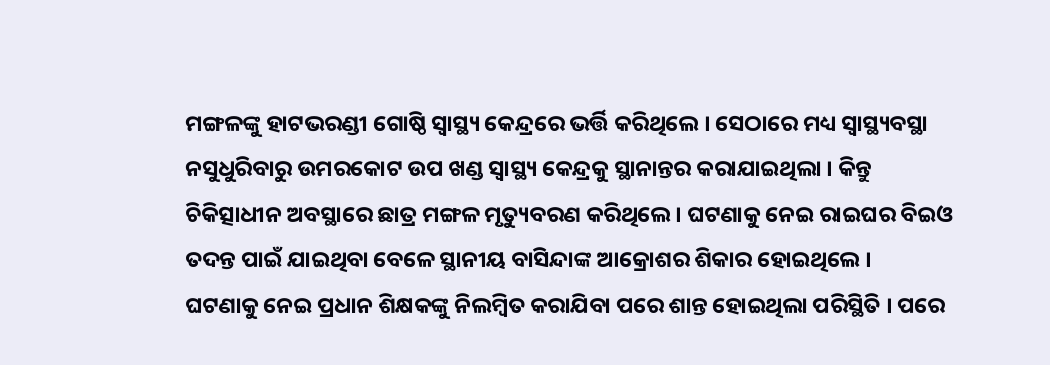ମଙ୍ଗଳଙ୍କୁ ହାଟଭରଣ୍ଡୀ ଗୋଷ୍ଠି ସ୍ୱାସ୍ଥ୍ୟ କେନ୍ଦ୍ରରେ ଭର୍ତ୍ତି କରିଥିଲେ । ସେଠାରେ ମଧ୍ୟ ସ୍ୱାସ୍ଥ୍ୟବସ୍ଥା ନସୁଧୁରିବାରୁ ଉମରକୋଟ ଉପ ଖଣ୍ଡ ସ୍ୱାସ୍ଥ୍ୟ କେନ୍ଦ୍ରକୁ ସ୍ଥାନାନ୍ତର କରାଯାଇଥିଲା । କିନ୍ତୁ ଚିକିତ୍ସାଧୀନ ଅବସ୍ଥାରେ ଛାତ୍ର ମଙ୍ଗଳ ମୃତ୍ୟୁବରଣ କରିଥିଲେ । ଘଟଣାକୁ ନେଇ ରାଇଘର ବିଇଓ ତଦନ୍ତ ପାଇଁ ଯାଇଥିବା ବେଳେ ସ୍ଥାନୀୟ ବାସିନ୍ଦାଙ୍କ ଆକ୍ରୋଶର ଶିକାର ହୋଇଥିଲେ ।
ଘଟଣାକୁ ନେଇ ପ୍ରଧାନ ଶିକ୍ଷକଙ୍କୁ ନିଲମ୍ବିତ କରାଯିବା ପରେ ଶାନ୍ତ ହୋଇଥିଲା ପରିସ୍ଥିତି । ପରେ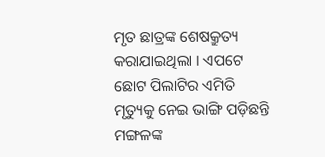ମୃତ ଛାତ୍ରଙ୍କ ଶେଷକ୍ରୁତ୍ୟ କରାଯାଇଥିଲା । ଏପଟେ ଛୋଟ ପିଲାଟିର ଏମିତି ମୃତ୍ୟୁକୁ ନେଇ ଭାଙ୍ଗି ପଡ଼ିଛନ୍ତି ମଙ୍ଗଳଙ୍କ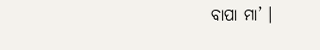ବାପା ମା’ ।